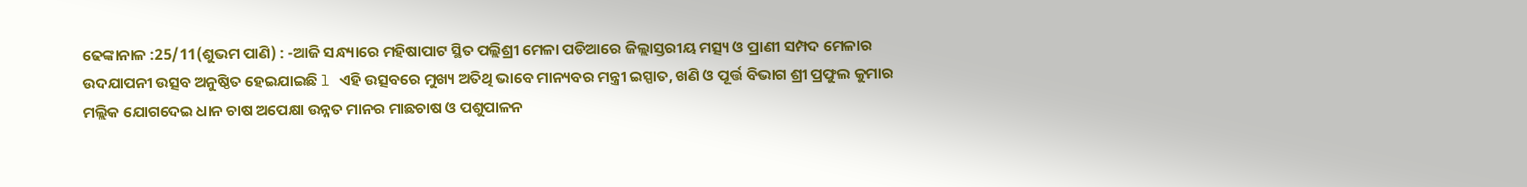ଢେଙ୍କାନାଳ :25/11(ଶୁଭମ ପାଣି) : -ଆଜି ସନ୍ଧ୍ୟାରେ ମହିଷାପାଟ ସ୍ଥିତ ପଲ୍ଲିଶ୍ରୀ ମେଳା ପଡିଆରେ ଜିଲ୍ଲାସ୍ତରୀୟ ମତ୍ସ୍ୟ ଓ ପ୍ରାଣୀ ସମ୍ପଦ ମେଳାର ଉଦଯାପନୀ ଉତ୍ସବ ଅନୁଷ୍ଠିତ ହେଇଯାଇଛି l ଏହି ଉତ୍ସବରେ ମୁଖ୍ୟ ଅତିଥି ଭାବେ ମାନ୍ୟବର ମନ୍ତ୍ରୀ ଇସ୍ପାତ, ଖଣି ଓ ପୂର୍ତ୍ତ ବିଭାଗ ଶ୍ରୀ ପ୍ରଫୁଲ କୁମାର ମଲ୍ଲିକ ଯୋଗଦେଇ ଧାନ ଚାଷ ଅପେକ୍ଷା ଉନ୍ନତ ମାନର ମାଛଚାଷ ଓ ପଶୁପାଳନ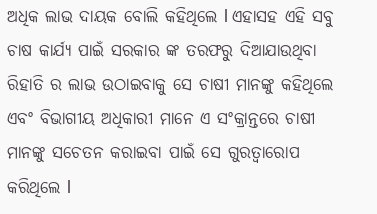ଅଧିକ ଲାଭ ଦାୟକ ବୋଲି କହିଥିଲେ l ଏହାସହ ଏହି ସବୁ ଚାଷ କାର୍ଯ୍ୟ ପାଇଁ ସରକାର ଙ୍କ ତରଫରୁ ଦିଆଯାଉଥିବା ରିହାତି ର ଲାଭ ଉଠାଇବାକୁ ସେ ଚାଷୀ ମାନଙ୍କୁ କହିଥିଲେ ଏବଂ ବିଭାଗୀୟ ଅଧିକାରୀ ମାନେ ଏ ସଂକ୍ରାନ୍ତରେ ଚାଷୀ ମାନଙ୍କୁ ସଚେତନ କରାଇବା ପାଇଁ ସେ ଗୁରତ୍ୱାରୋପ କରିଥିଲେ l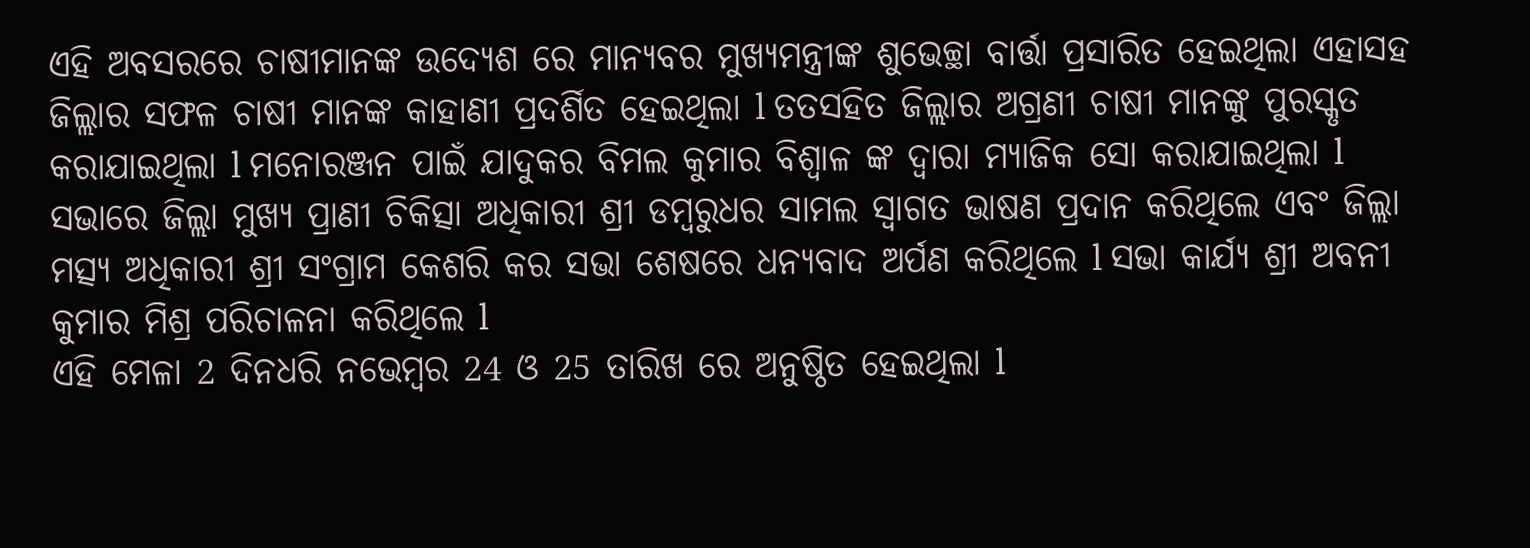ଏହି ଅବସରରେ ଚାଷୀମାନଙ୍କ ଉଦ୍ୟେଶ ରେ ମାନ୍ୟବର ମୁଖ୍ୟମନ୍ତ୍ରୀଙ୍କ ଶୁଭେଚ୍ଛା ବାର୍ତ୍ତା ପ୍ରସାରିତ ହେଇଥିଲା ଏହାସହ ଜିଲ୍ଲାର ସଫଳ ଚାଷୀ ମାନଙ୍କ କାହାଣୀ ପ୍ରଦର୍ଶିତ ହେଇଥିଲା l ତତସହିତ ଜିଲ୍ଲାର ଅଗ୍ରଣୀ ଚାଷୀ ମାନଙ୍କୁ ପୁରସ୍କୃତ କରାଯାଇଥିଲା l ମନୋରଞ୍ଜନ ପାଇଁ ଯାଦୁକର ବିମଲ କୁମାର ବିଶ୍ୱାଳ ଙ୍କ ଦ୍ୱାରା ମ୍ୟାଜିକ ସୋ କରାଯାଇଥିଲା l ସଭାରେ ଜିଲ୍ଲା ମୁଖ୍ୟ ପ୍ରାଣୀ ଚିକିତ୍ସା ଅଧିକାରୀ ଶ୍ରୀ ଡମ୍ବରୁଧର ସାମଲ ସ୍ୱାଗତ ଭାଷଣ ପ୍ରଦାନ କରିଥିଲେ ଏବଂ ଜିଲ୍ଲା ମତ୍ସ୍ୟ ଅଧିକାରୀ ଶ୍ରୀ ସଂଗ୍ରାମ କେଶରି କର ସଭା ଶେଷରେ ଧନ୍ୟବାଦ ଅର୍ପଣ କରିଥିଲେ l ସଭା କାର୍ଯ୍ୟ ଶ୍ରୀ ଅବନୀ କୁମାର ମିଶ୍ର ପରିଚାଳନା କରିଥିଲେ l
ଏହି ମେଳା 2 ଦିନଧରି ନଭେମ୍ବର 24 ଓ 25 ତାରିଖ ରେ ଅନୁଷ୍ଠିତ ହେଇଥିଲା l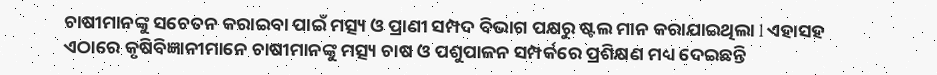ଚାଷୀମାନଙ୍କୁ ସଚେତନ କରାଇବା ପାଇଁ ମତ୍ସ୍ୟ ଓ ପ୍ରାଣୀ ସମ୍ପଦ ବିଭାଗ ପକ୍ଷରୁ ଷ୍ଟଲ ମାନ କରାଯାଇଥିଲା l ଏହାସହ ଏଠାରେ କୃଷିବିଜ୍ଞାନୀମାନେ ଚାଷୀମାନଙ୍କୁ ମତ୍ସ୍ୟ ଚାଷ ଓ ପଶୁପାଳନ ସମ୍ପର୍କରେ ପ୍ରଶିକ୍ଷଣ ମଧ୍ୟ ଦେଇଛନ୍ତି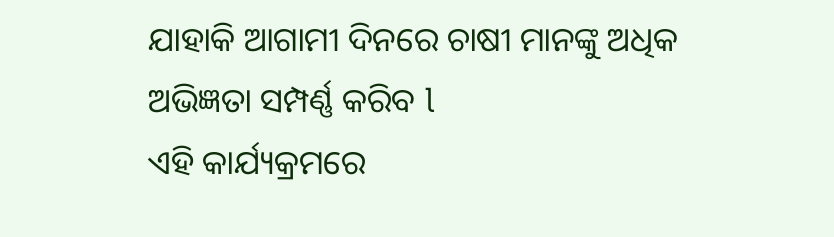ଯାହାକି ଆଗାମୀ ଦିନରେ ଚାଷୀ ମାନଙ୍କୁ ଅଧିକ ଅଭିଜ୍ଞତା ସମ୍ପର୍ଣ୍ଣ କରିବ l
ଏହି କାର୍ଯ୍ୟକ୍ରମରେ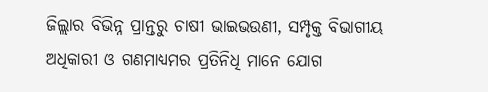ଜିଲ୍ଲାର ବିଭିନ୍ନ ପ୍ରାନ୍ତରୁ ଚାଷୀ ଭାଇଭଉଣୀ, ସମ୍ପୃକ୍ତ ବିଭାଗୀୟ ଅଧିକାରୀ ଓ ଗଣମାଧ୍ୟମର ପ୍ରତିନିଧି ମାନେ ଯୋଗ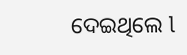ଦେଇଥିଲେ l